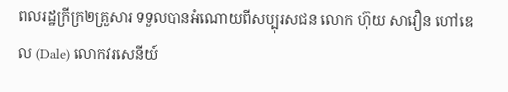ពលរដ្ឋក្រីក្រ២គ្រួសារ ទទួលបានអំណោយពីសប្បុរសជន លោក ហ៊ុយ សាវឿន ហៅឌេល (Dale) លោកវរសេនីយ៍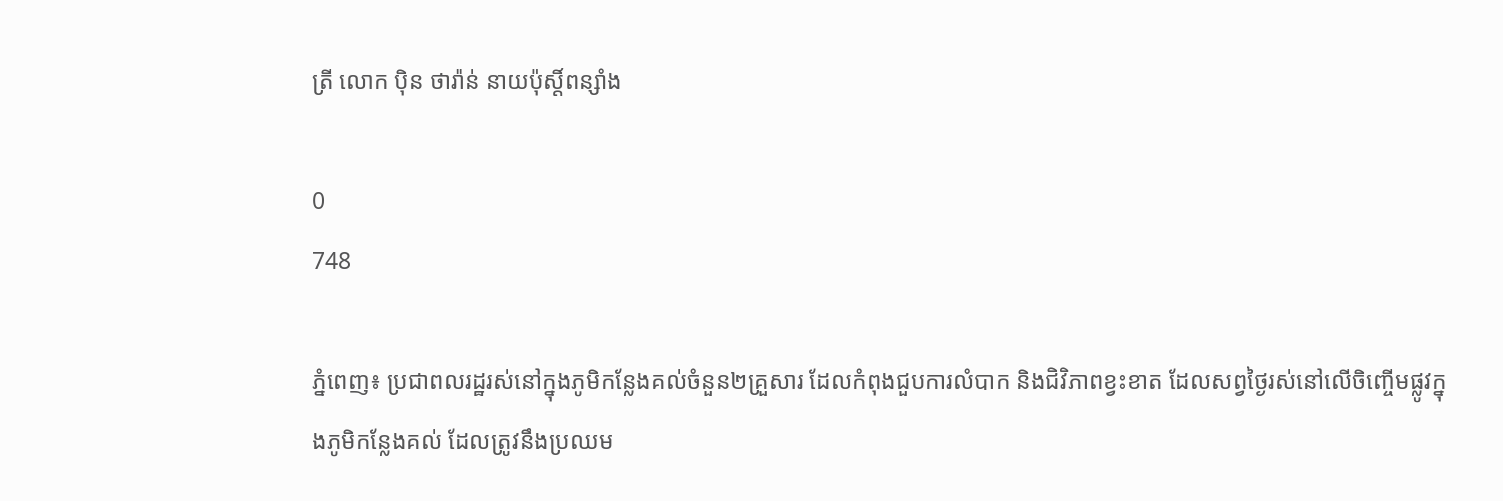ត្រី លោក ប៉ិន ថារ៉ាន់ នាយប៉ុស្តិ៍ពន្សាំង

0
748

ភ្នំពេញ៖ ប្រជាពលរដ្ឋរស់នៅក្នុងភូមិកន្លែងគល់ចំនួន២គ្រួសារ ដែលកំពុងជួបការលំបាក និងជិវិភាពខ្វះខាត ដែលសព្វថ្ងៃរស់នៅលើចិញ្ចើមផ្លូវក្នុងភូមិកន្លែងគល់ ដែលត្រូវនឹងប្រឈម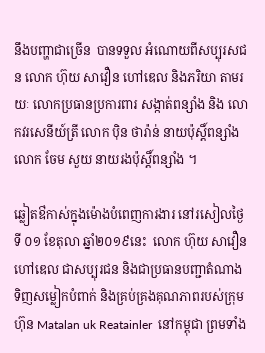នឹងបញ្ហាជាច្រើន  បានទទួល អំណោយពីសប្បុរសជន លោក ហ៊ុយ សាវឿន ហៅឌេល និងភរិយា តាមរយៈ លោកប្រធានប្រការពារ សង្កាត់ពន្សាំង និង លោកវរសេនីយ៍ត្រី លោក ប៉ិន ថារ៉ាន់ នាយប៉ុស្តិ៍ពន្សាំង លោក ចែម សួយ នាយរងប៉ុស្តិ៍ពន្សាំង ។

ឆ្លៀតឳកាស់ក្នុងម៉ោងបំពេញការងារ នៅរសៀលថ្ងៃទី ០១ ខែតុលា ឆ្នាំ២០១៩នេះ  លោក ហ៊ុយ សាវឿន ហៅឌេល ជាសប្បុរជន និងជាប្រធានបញ្ជាតំណាងទិញសម្លៀកបំពាក់ និងគ្រប់គ្រងគុណភាពរបស់ក្រុម ហ៊ុន Matalan uk Reatainler  នៅកម្ពុជា ព្រមទាំង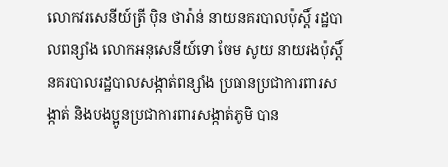លោកវរសេនីយ៍ត្រី ប៉ិន ថារ៉ាន់ នាយនគរបាលប៉ុស្តិ៍ រដ្ឋបាលពន្សាំង លោកអនុសេនីយ៍ទោ ចែម សូយ នាយរងប៉ុស្តិ៍ នគរបាលរដ្ឋបាលសង្កាត់ពន្សាំង ប្រធានប្រជាការពារសង្កាត់ និងបងប្អូនប្រជាការពារសង្កាត់ភូមិ បាន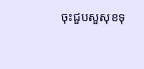ចុះជួបសួសុខទុ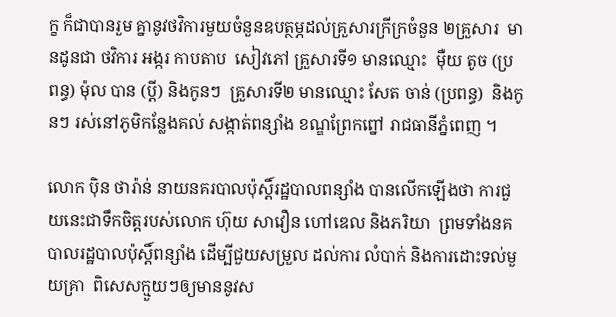ក្ខ ក៏ជាបានរួម គ្នានូវថវិការមួយចំនួនឧបត្ថម្ភដល់គ្រួសារក្រីក្រចំនួន ២គ្រួសារ  មានដូនជា ថវិការ អង្ករ កាបតាប  សៀវភៅ គ្រួសារទី១ មានឈ្មោះ  ម៉ឺយ តូច (ប្រពន្ធ) ម៉ុល បាន (ប្តី) និងកូនៗ  គ្រួសារទី២ មានឈ្មោះ សែត ចាន់ (ប្រពន្ធ)  និងកូនៗ រស់នៅភូមិកន្លែងគល់ សង្កាត់ពន្សាំង ខណ្ឌព្រែកព្នៅ រាជធានីភ្នំពេញ ។

លោក ប៉ិន ថារ៉ាន់ នាយនគរបាលប៉ុស្តិ៍រដ្ឋបាលពន្សាំង បានលើកឡើងថា ការជួយនេះជាទឹកចិត្តរបស់លោក ហ៊ុយ សាវឿន ហៅឌេល និងភរិយា  ព្រមទាំងនគបាលរដ្ឋបាលប៉ុស្តិ៍ពន្សាំង ដើម្បីជួយសម្រួល ដល់ការ លំបាក់ និងការដោះទល់មួយគ្រា  ពិសេសក្មួយៗឲ្យមាននូវស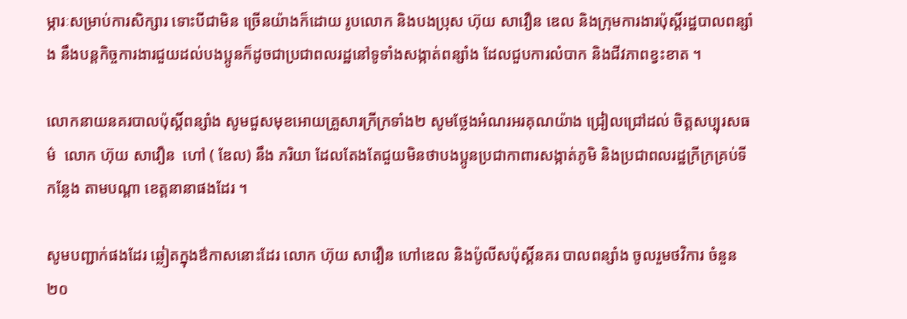ម្ភារៈសម្រាប់ការសិក្សារ ទោះបីជាមិន ច្រើនយ៉ាងក៏ដោយ រូបលោក និងបងប្រុស ហ៊ុយ សាវឿន ឌេល និងក្រុមការងារប៉ុស្តិ៍រដ្ឋបាលពន្សាំង នឹងបន្តកិច្ចការងារជួយដល់បងប្អូនក៏ដូចជាប្រជាពលរដ្ឋនៅទូទាំងសង្កាត់ពន្សាំង ដែលជួបការលំបាក និងជីវភាពខ្វះខាត ។

លោកនាយនគរបាលប៉ុស្តិ៍ពន្សាំង សូមជួសមុខអោយគ្រួសារក្រីក្រទាំង២ សូមថ្លែងអំណរអរគុណយ៉ាង ជ្រៀលជ្រៅដល់ ចិត្តសប្បុរសធម៌  លោក ហ៊ុយ សាវឿន  ហៅ ( ឌែល) នឹង ភរិយា ដែលតែងតែជួយមិនថាបងប្អូនប្រជាកាពារសង្កាត់ភូមិ និងប្រជាពលរដ្ឋក្រីក្រគ្រប់ទីកន្លែង តាមបណ្តា ខេត្តនានាផងដែរ ។

សូមបញ្ជាក់ផងដែរ ឆ្លៀតក្នុងឳកាសនោះដែរ លោក ហ៊ុយ សាវឿន ហៅឌេល និងប៉ូលីសប៉ុស្តិ៍នគរ បាលពន្សាំង ចូលរួមថវិការ ចំនួន ២០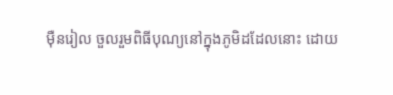ម៉ឺនរៀល ចួលរួមពិធីបុណ្យនៅក្នុងភូមិដដែលនោះ ដោយ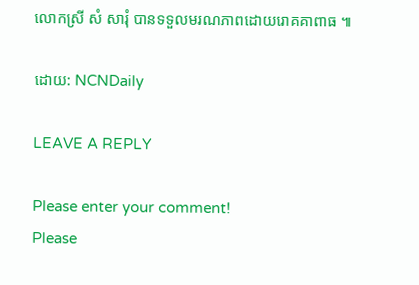លោកស្រី សំ សារុំ បានទទួលមរណភាពដោយរោគគាពាធ ៕

ដោយ: NCNDaily

LEAVE A REPLY

Please enter your comment!
Please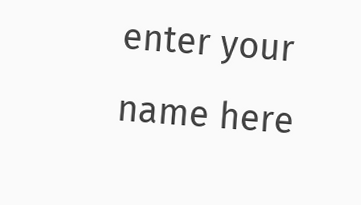enter your name here